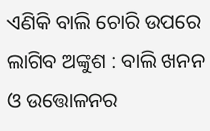ଏଣିକି ବାଲି ଚୋରି ଉପରେ ଲାଗିବ ଅଙ୍କୁଶ : ବାଲି ଖନନ ଓ ଉତ୍ତୋଳନର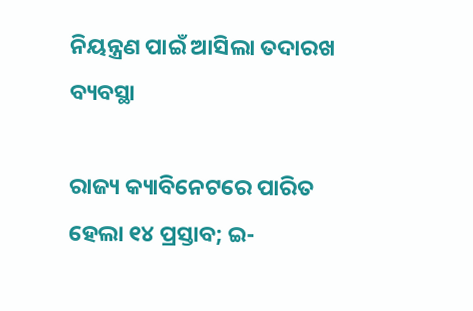ନିୟନ୍ତ୍ରଣ ପାଇଁ ଆସିଲା ତଦାରଖ ବ୍ୟବସ୍ଥା

ରାଜ୍ୟ କ୍ୟାବିନେଟରେ ପାରିତ ହେଲା ୧୪ ପ୍ରସ୍ତାବ; ଇ-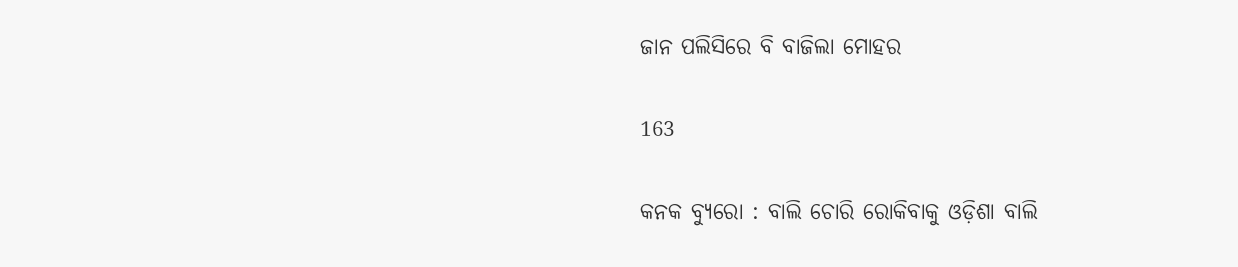ଜାନ ପଲିସିରେ ବି ବାଜିଲା ମୋହର

163

କନକ ବ୍ୟୁରୋ : ବାଲି ଚୋରି ରୋକିବାକୁ ଓଡ଼ିଶା ବାଲି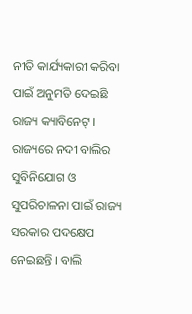ନୀତି କାର୍ଯ୍ୟକାରୀ କରିବା ପାଇଁ ଅନୁମତି ଦେଇଛି ରାଜ୍ୟ କ୍ୟାବିନେଟ୍ । ରାଜ୍ୟରେ ନଦୀ ବାଲିର ସୁବିନିଯୋଗ ଓ ସୁପରିଚାଳନା ପାଇଁ ରାଜ୍ୟ ସରକାର ପଦକ୍ଷେପ ନେଇଛନ୍ତି । ବାଲି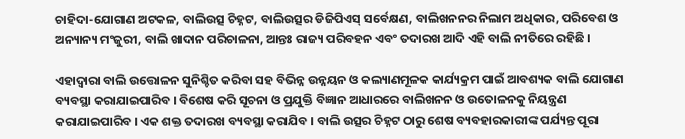ଚାହିଦା-ଯୋଗାଣ ଅଟକଳ, ବାଲିଉତ୍ସ ଚିହ୍ନଟ, ବାଲିଉତ୍ସର ଡିଜିପିଏସ୍ ସର୍ବେକ୍ଷଣ, ବାଲିଖନନର ନିଲାମ ଅଧିକାର, ପରିବେଶ ଓ ଅନ୍ୟାନ୍ୟ ମଂଜୁରୀ, ବାଲି ଖାଦାନ ପରିଚାଳନା, ଆନ୍ତଃ ରାଜ୍ୟ ପରିବହନ ଏବଂ ତଦାରଖ ଆଦି ଏହି ବାଲି ନୀତିରେ ରହିଛି ।

ଏହାଦ୍ୱାରା ବାଲି ଉତ୍ତୋଳନ ସୁନିଶ୍ଚିତ କରିବା ସହ ବିଭିନ୍ନ ଉନ୍ନୟନ ଓ କଲ୍ୟାଣମୂଳକ କାର୍ଯ୍ୟକ୍ରମ ପାଇଁ ଆବଶ୍ୟକ ବାଲି ଯୋଗାଣ ବ୍ୟବସ୍ଥା କରାଯାଇପାରିବ । ବିଶେଷ କରି ସୂଚନା ଓ ପ୍ରଯୁକ୍ତି ବିଜ୍ଞାନ ଆଧାରରେ ବାଲିଖନନ ଓ ଉତୋଳନକୁ ନିୟନ୍ତ୍ରଣ କରାଯାଇପାରିବ । ଏକ ଶକ୍ତ ତଦାରଖ ବ୍ୟବସ୍ଥା କରାଯିବ । ବାଲି ଉତ୍ସର ଚିହ୍ନଟ ଠାରୁ ଶେଷ ବ୍ୟବହାରକାରୀଙ୍କ ପର୍ଯ୍ୟନ୍ତ ପୂରା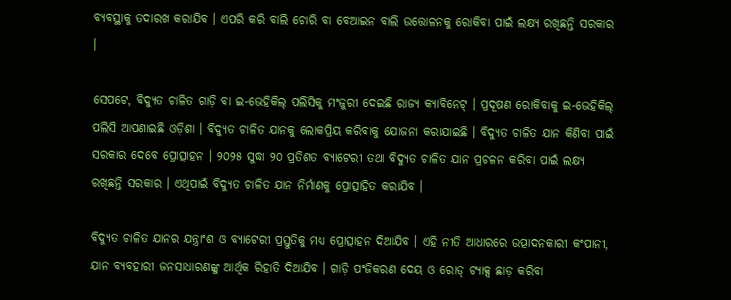ବ୍ୟବସ୍ଥାକୁ ତଦାରଖ କରାଯିବ । ଏପରି କରି ବାଲି ଚୋରି ବା ବେଆଇନ ବାଲି ଉତ୍ତୋଳନକୁ ରୋକିବା ପାଇଁ ଲକ୍ଷ୍ୟ ରଖିଛନ୍ତି ସରକାର ।

ସେପଟେ, ବିଦ୍ୟୁତ ଚାଳିତ ଗାଡ଼ି ବା ଇ-ଭେହିକିଲ୍ ପଲିସିକୁ ମଂଜୁରୀ ଦେଇଛି ରାଜ୍ୟ କ୍ୟାବିନେଟ୍ । ପ୍ରଦୂଷଣ ରୋକିବାକୁ ଇ-ଭେହିକିଲ୍ ପଲିସି ଆପଣାଇଛି ଓଡ଼ିଶା । ବିଦ୍ୟୁତ ଚାଳିତ ଯାନକୁ ଲୋକପ୍ରିୟ କରିବାକୁ ଯୋଜନା କରାଯାଇଛି । ବିଦ୍ୟୁତ ଚାଳିତ ଯାନ କିଣିବା ପାଇଁ ସରକାର ଦେବେ ପ୍ରୋତ୍ସାହନ । ୨୦୨୫ ସୁଦ୍ଧା ୨୦ ପ୍ରତିଶତ ବ୍ୟାଟେରୀ ତଥା ବିଦ୍ୟୁତ ଚାଳିତ ଯାନ ପ୍ରଚଳନ କରିବା ପାଇଁ ଲକ୍ଷ୍ୟ ରଖିଛନ୍ତି ସରକାର । ଏଥିପାଇଁ ବିଦ୍ୟୁତ ଚାଳିତ ଯାନ ନିର୍ମାଣକୁ ପ୍ରୋତ୍ସାହିତ କରାଯିବ ।

ବିଦ୍ୟୁତ ଚାଳିତ ଯାନର ଯନ୍ତ୍ରାଂଶ ଓ ବ୍ୟାଟେରୀ ପ୍ରସ୍ତୁତିକୁ ମଧ୍ୟ ପ୍ରୋତ୍ସାହନ ଦିଆଯିବ । ଏହି ନୀତି ଆଧାରରେ ଉତ୍ପାଦନକାରୀ କଂପାନୀ, ଯାନ ବ୍ୟବହାରୀ ଜନସାଧାରଣଙ୍କୁ ଆର୍ଥିକ ରିହାତି ଦିଆଯିବ । ଗାଡ଼ି ପଂଜିକରଣ ଦେୟ ଓ ରୋଡ୍ ଟ୍ୟାକ୍ସ ଛାଡ଼ କରିବା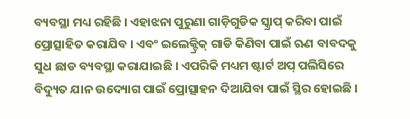ବ୍ୟବସ୍ଥା ମଧ୍ୟ ରହିଛି । ଏହାଝନା ପୁରୁଣା ଗାଡ଼ିଗୁଡିକ ସ୍କ୍ରାପ୍ କରିବା ପାଇଁ ପ୍ରୋତ୍ସାହିତ କରାଯିବ । ଏବଂ ଇଲେକ୍ଟ୍ରିକ୍ ଗାଡି କିଣିବା ପାଇଁ ଋଣ ବାବଦକୁ ସୁଧ ଛାଡ ବ୍ୟବସ୍ଥା କରାଯାଇଛି । ଏପରିକି ମଧ୍ୟମ ଷ୍ଟାର୍ଟ ଅପ୍ ପଲିସିରେ ବିଦ୍ୟୁତ ଯାନ ଉଦ୍ୟୋଗ ପାଇଁ ପ୍ରୋତ୍ସାହନ ଦିଆଯିବା ପାଇଁ ସ୍ଥିର ହୋଇଛି ।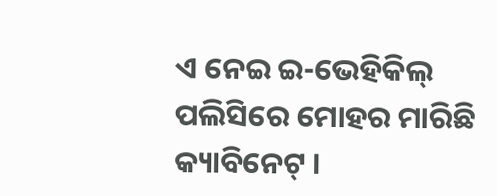ଏ ନେଇ ଇ-ଭେହିକିଲ୍ ପଲିସିରେ ମୋହର ମାରିଛି କ୍ୟାବିନେଟ୍ ।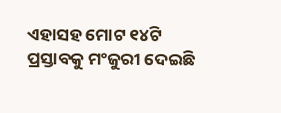ଏହାସହ ମୋଟ ୧୪ଟି ପ୍ରସ୍ତାବକୁ ମଂଜୁରୀ ଦେଇଛି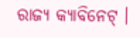ରାଜ୍ୟ କ୍ୟାବିନେଟ୍ ।